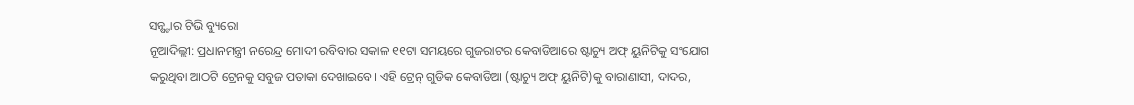ସନ୍ଷ୍ଟାର ଟିଭି ବ୍ୟୁରୋ
ନୂଆଦିଲ୍ଲୀ: ପ୍ରଧାନମନ୍ତ୍ରୀ ନରେନ୍ଦ୍ର ମୋଦୀ ରବିବାର ସକାଳ ୧୧ଟା ସମୟରେ ଗୁଜରାଟର କେବାଡିଆରେ ଷ୍ଟାଚ୍ୟୁ ଅଫ୍ ୟୁନିଟିକୁ ସଂଯୋଗ କରୁଥିବା ଆଠଟି ଟ୍ରେନକୁ ସବୁଜ ପତାକା ଦେଖାଇବେ। ଏହି ଟ୍ରେନ୍ ଗୁଡିକ କେବାଡିଆ (ଷ୍ଟାଚ୍ୟୁ ଅଫ୍ ୟୁନିଟି)କୁ ବାରାଣାସୀ, ଦାଦର,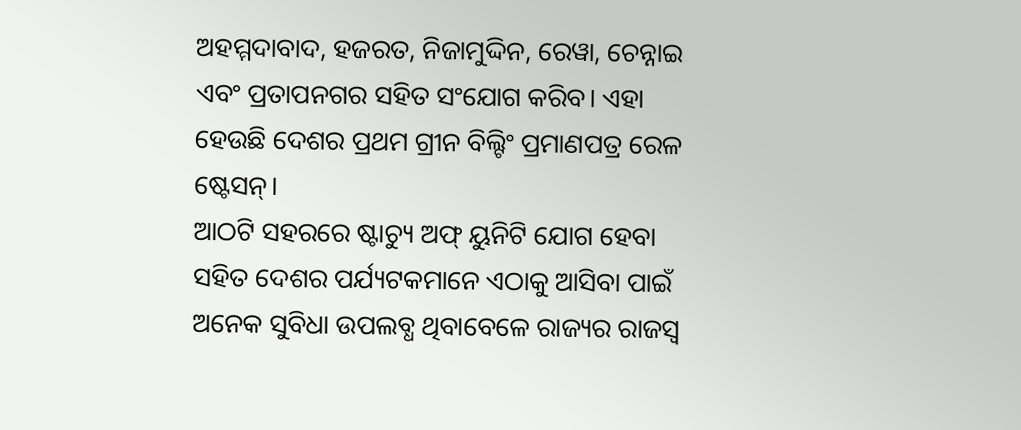ଅହମ୍ମଦାବାଦ, ହଜରତ, ନିଜାମୁଦ୍ଦିନ, ରେୱା, ଚେନ୍ନାଇ ଏବଂ ପ୍ରତାପନଗର ସହିତ ସଂଯୋଗ କରିବ। ଏହା ହେଉଛି ଦେଶର ପ୍ରଥମ ଗ୍ରୀନ ବିଲ୍ଟିଂ ପ୍ରମାଣପତ୍ର ରେଳ ଷ୍ଟେସନ୍।
ଆଠଟି ସହରରେ ଷ୍ଟାଚ୍ୟୁ ଅଫ୍ ୟୁନିଟି ଯୋଗ ହେବା ସହିତ ଦେଶର ପର୍ଯ୍ୟଟକମାନେ ଏଠାକୁ ଆସିବା ପାଇଁ ଅନେକ ସୁବିଧା ଉପଲବ୍ଧ ଥିବାବେଳେ ରାଜ୍ୟର ରାଜସ୍ୱ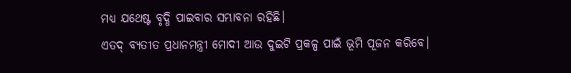ମଧ୍ୟ ଯଥେଷ୍ଟ ବୃଦ୍ଧି ପାଇବାର ସମ୍ଭାବନା ରହିଛି।
ଏତଦ୍ ବ୍ୟତୀତ ପ୍ରଧାନମନ୍ତ୍ରୀ ମୋଦୀ ଆଉ ଦୁଇଟି ପ୍ରକଳ୍ପ ପାଇଁ ଭୂମି ପୂଜନ କରିବେ।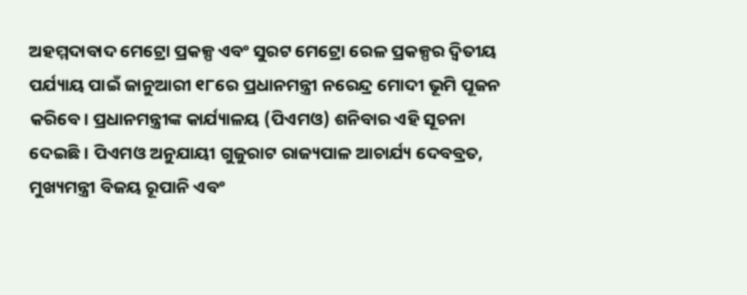ଅହମ୍ମଦାବାଦ ମେଟ୍ରୋ ପ୍ରକଳ୍ପ ଏବଂ ସୁରଟ ମେଟ୍ରୋ ରେଳ ପ୍ରକଳ୍ପର ଦ୍ୱିତୀୟ ପର୍ଯ୍ୟାୟ ପାଇଁ ଜାନୁଆରୀ ୧୮ରେ ପ୍ରଧାନମନ୍ତ୍ରୀ ନରେନ୍ଦ୍ର ମୋଦୀ ଭୂମି ପୂଜନ କରିବେ। ପ୍ରଧାନମନ୍ତ୍ରୀଙ୍କ କାର୍ଯ୍ୟାଳୟ (ପିଏମଓ) ଶନିବାର ଏହି ସୂଚନା ଦେଇଛି। ପିଏମଓ ଅନୁଯାୟୀ ଗୁଜୁରାଟ ରାଜ୍ୟପାଳ ଆଚାର୍ଯ୍ୟ ଦେବବ୍ରତ, ମୁଖ୍ୟମନ୍ତ୍ରୀ ବିଜୟ ରୂପାନି ଏବଂ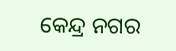କେନ୍ଦ୍ର ନଗର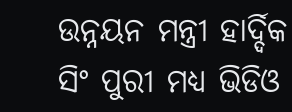ଉନ୍ନୟନ ମନ୍ତ୍ରୀ ହାର୍ଦ୍ଦିକ ସିଂ ପୁରୀ ମଧ୍ୟ ଭିଡିଓ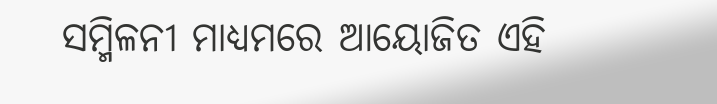ସମ୍ମିଳନୀ ମାଧ୍ୟମରେ ଆୟୋଜିତ ଏହି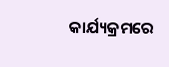କାର୍ଯ୍ୟକ୍ରମରେ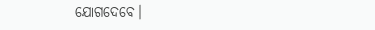ଯୋଗଦେବେ।